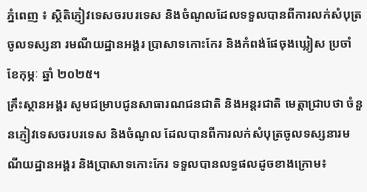ភ្នំពេញ ៖ ស្ថិតិភ្ញៀវទេសចរបរទេស និងចំណូលដែលទទួលបានពីការលក់សំបុត្រចូលទស្សនា រមណីយដ្ឋានអង្គរ ប្រាសាទកោះកែរ និងកំពង់ផែចុងឃ្លៀស ប្រចាំ ខែកុម្ភៈ ឆ្នាំ ២០២៥។
គ្រឹះស្ថានអង្គរ សូមជម្រាបជូនសាធារណជនជាតិ និងអន្តរជាតិ មេត្តាជ្រាបថា ចំនួនភ្ញៀវទេសចរបរទេស និងចំណូល ដែលបានពីការលក់សំបុត្រចូលទស្សនារមណីយដ្ឋានអង្គរ និងប្រាសាទកោះកែរ ទទួលបានលទ្ធផលដូចខាងក្រោម៖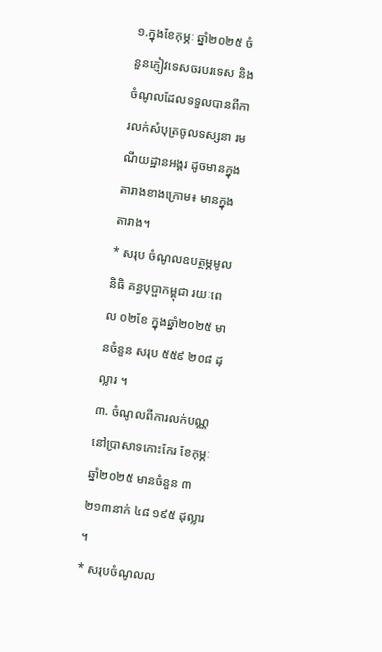១.ក្នុងខែកុម្ភៈ ឆ្នាំ២០២៥ ចំនួនភ្ញៀវទេសចរបរទេស និងចំណូលដែលទទួលបានពីការលក់សំបុត្រចូលទស្សនា រមណីយដ្ឋានអង្គរ ដូចមានក្នុងតារាងខាងក្រោម៖ មានក្នុងតារាង។
* សរុប ចំណូលឧបត្ថម្ភមូលនិធិ គន្ធបុប្ផាកម្ពុជា រយៈពេល ០២ខែ ក្នុងឆ្នាំ២០២៥ មានចំនួន សរុប ៥៥៩ ២០៨ ដុល្លារ ។
៣. ចំណូលពីការលក់បណ្ណនៅប្រាសាទកោះកែរ ខែកុម្ភៈ ឆ្នាំ២០២៥ មានចំនួន ៣ ២១៣នាក់ ៤៨ ១៩៥ ដុល្លារ ។
* សរុបចំណូលល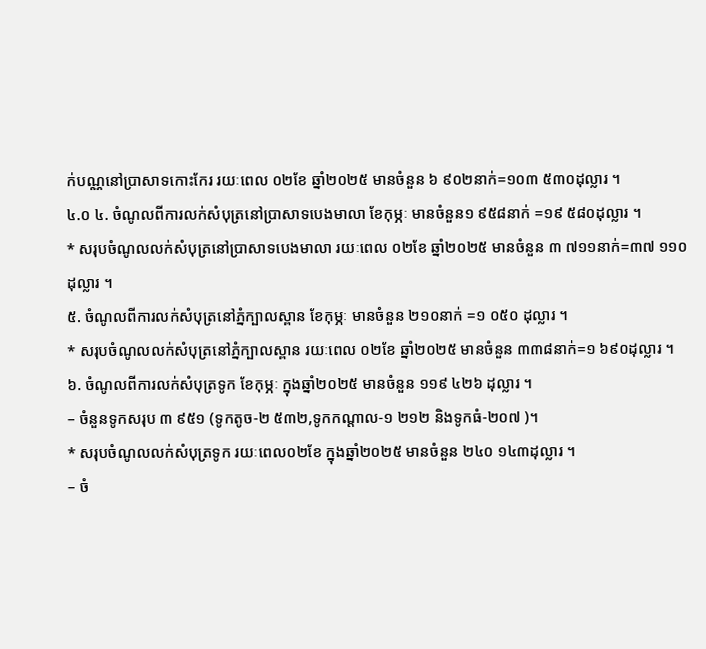ក់បណ្ណនៅប្រាសាទកោះកែរ រយៈពេល ០២ខែ ឆ្នាំ២០២៥ មានចំនួន ៦ ៩០២នាក់=១០៣ ៥៣០ដុល្លារ ។
៤.០ ៤. ចំណូលពីការលក់សំបុត្រនៅប្រាសាទបេងមាលា ខែកុម្ភៈ មានចំនួន១ ៩៥៨នាក់ =១៩ ៥៨០ដុល្លារ ។
* សរុបចំណូលលក់សំបុត្រនៅប្រាសាទបេងមាលា រយៈពេល ០២ខែ ឆ្នាំ២០២៥ មានចំនួន ៣ ៧១១នាក់=៣៧ ១១០ដុល្លារ ។
៥. ចំណូលពីការលក់សំបុត្រនៅភ្នំក្បាលស្ពាន ខែកុម្ភៈ មានចំនួន ២១០នាក់ =១ ០៥០ ដុល្លារ ។
* សរុបចំណូលលក់សំបុត្រនៅភ្នំក្បាលស្ពាន រយៈពេល ០២ខែ ឆ្នាំ២០២៥ មានចំនួន ៣៣៨នាក់=១ ៦៩០ដុល្លារ ។
៦. ចំណូលពីការលក់សំបុត្រទូក ខែកុម្ភៈ ក្នុងឆ្នាំ២០២៥ មានចំនួន ១១៩ ៤២៦ ដុល្លារ ។
– ចំនួនទូកសរុប ៣ ៩៥១ (ទូកតូច-២ ៥៣២,ទូកកណ្តាល-១ ២១២ និងទូកធំ-២០៧ )។
* សរុបចំណូលលក់សំបុត្រទូក រយៈពេល០២ខែ ក្នុងឆ្នាំ២០២៥ មានចំនួន ២៤០ ១៤៣ដុល្លារ ។
– ចំ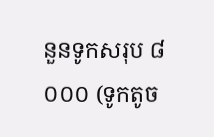នួនទូកសរុប ៨ ០០០ (ទូកតូច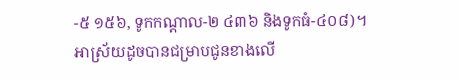-៥ ១៥៦, ទូកកណ្តាល-២ ៤៣៦ និងទូកធំ-៤០៨)។
អាស្រ័យដូចបានជម្រាបជូនខាងលើ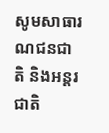សូមសាធារណជនជាតិ និងអន្តរជាតិ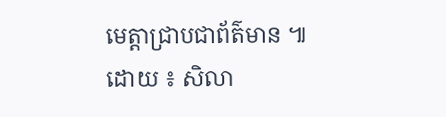មេត្តាជ្រាបជាព័ត៌មាន ៕
ដោយ ៖ សិលា